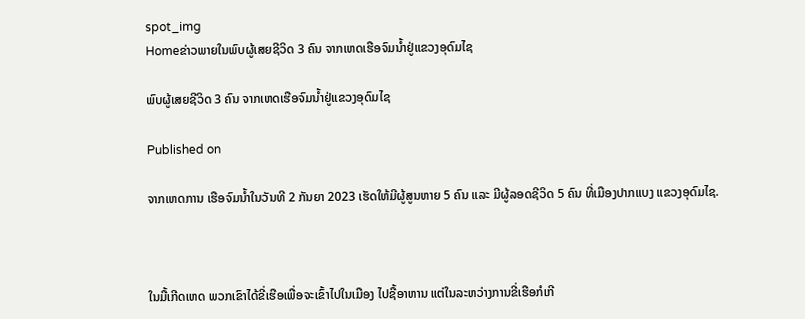spot_img
Homeຂ່າວພາຍໃນພົບຜູ້ເສຍຊີວິດ 3 ຄົນ ຈາກເຫດເຮືອຈົມນ້ຳຢູ່ແຂວງອຸດົມໄຊ

ພົບຜູ້ເສຍຊີວິດ 3 ຄົນ ຈາກເຫດເຮືອຈົມນ້ຳຢູ່ແຂວງອຸດົມໄຊ

Published on

ຈາກເຫດການ ເຮືອຈົມນ້ຳໃນວັນທີ 2 ກັນຍາ 2023 ເຮັດໃຫ້ມີຜູ້ສູນຫາຍ 5 ຄົນ ແລະ ມີຜູ້ລອດຊີວິດ 5 ຄົນ ທີ່ເມືອງປາກແບງ ແຂວງອຸດົມໄຊ.



ໃນມື້ເກີດເຫດ ພວກເຂົາໄດ້ຂີ່ເຮືອເພື່ອຈະເຂົ້າໄປໃນເມືອງ ໄປຊື້ອາຫານ ແຕ່ໃນລະຫວ່າງການຂີ່ເຮືອກໍເກີ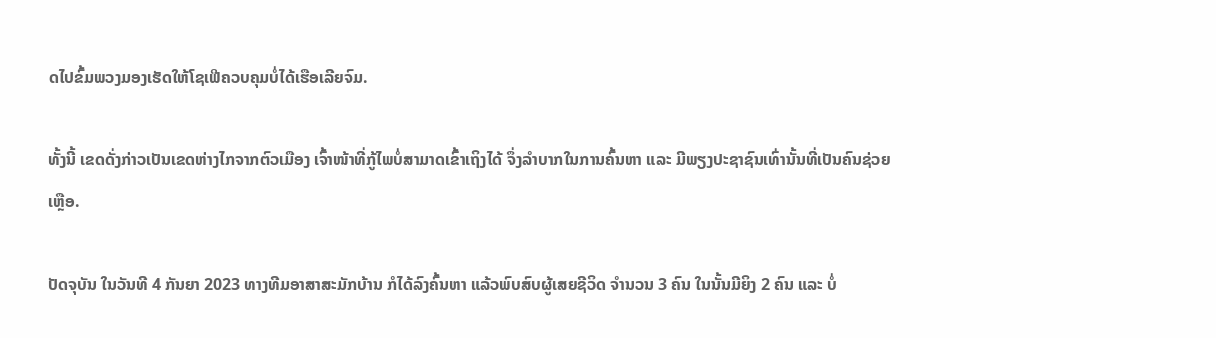ດໄປຂົ້ມພວງມອງເຮັດໃຫ້ໂຊເຟີຄວບຄຸມບໍ່ໄດ້ເຮືອເລີຍຈົມ.

ທັ້ງນີ້ ເຂດດັ່ງກ່າວເປັນເຂດຫ່າງໄກຈາກຕົວເມືອງ ເຈົ້າໜ້າທີ່ກູ້ໄພບໍ່ສາມາດເຂົ້າເຖິງໄດ້ ຈຶ່ງລຳບາກໃນການຄົ້ນຫາ ແລະ ມີພຽງປະຊາຊົນເທົ່ານັ້ນທີ່ເປັນຄົນຊ່ວຍເຫຼືອ.

ປັດຈຸບັນ ໃນວັນທີ 4 ກັນຍາ 2023 ທາງທີມອາສາສະມັກບ້ານ ກໍໄດ້ລົງຄົ້ນຫາ ແລ້ວພົບສົບຜູ້ເສຍຊີວິດ ຈຳນວນ 3 ຄົນ ໃນນັ້ນມີຍິງ 2 ຄົນ ແລະ ບໍ່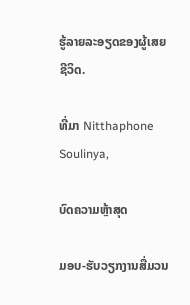ຮູ້ລາຍລະອຽດຂອງຜູ້ເສຍຊີວິດ.

ທີ່ມາ Nitthaphone Soulinya,

ບົດຄວາມຫຼ້າສຸດ

ມອບ-ຮັບວຽກງານສື່ມວນ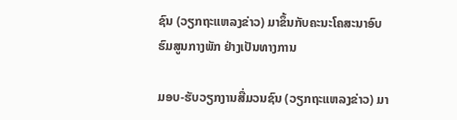ຊົນ (ວຽກຖະແຫລງຂ່າວ) ມາຂຶ້ນກັບຄະນະໂຄສະນາອົບຮົມສູນກາງພັກ ຢ່າງເປັນທາງການ

ມອບ-ຮັບວຽກງານສື່ມວນຊົນ (ວຽກຖະແຫລງຂ່າວ) ມາ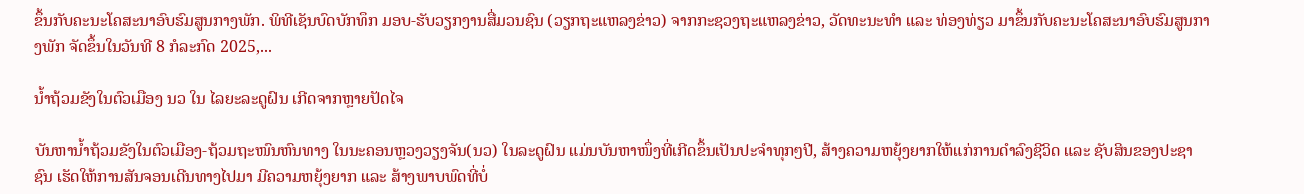ຂຶ້ນກັບຄະນະໂຄສະນາອົບຮົມສູນກາງພັກ. ພິທີເຊັນບົດບັກທຶກ ມອບ-ຮັບວຽກງານສື່ມວນຊົນ (ວຽກຖະແຫລງຂ່າວ) ຈາກກະຊວງຖະແຫລງຂ່າວ, ວັດທະນະທຳ ແລະ ທ່ອງທ່ຽວ ມາຂຶ້ນກັບຄະນະໂຄສະນາອົບຮົມສູນກາງພັກ ຈັດຂຶ້ນໃນວັນທີ 8 ກໍລະກົດ 2025,...

ນໍ້າຖ້ວມຂັງໃນຕົວເມືອງ ນວ ໃນ ໄລຍະລະດູຝົນ ເກີດຈາກຫຼາຍປັດໄຈ

ບັນຫານ້ຳຖ້ວມຂັງໃນຕົວເມືອງ-ຖ້ວມຖະໜົນຫົນທາງ ໃນນະຄອນຫຼວງວຽງຈັນ(ນວ) ໃນລະດູຝົນ ແມ່ນບັນຫາໜຶ່ງທີ່ເກີດຂຶ້ນເປັນປະຈຳທຸກໆປີ, ສ້າງຄວາມຫຍຸ້ງຍາກໃຫ້ແກ່ການດໍາລົງຊີວິດ ແລະ ຊັບສິນຂອງປະຊາຊົນ ເຮັດໃຫ້ການສັນຈອນເດີນທາງໄປມາ ມີຄວາມຫຍຸ້ງຍາກ ແລະ ສ້າງພາບພົດທີ່ບໍ່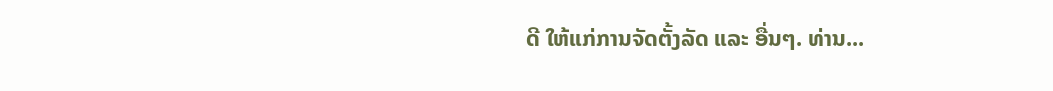ດີ ໃຫ້ແກ່ການຈັດຕັ້ງລັດ ແລະ ອື່ນໆ. ທ່ານ...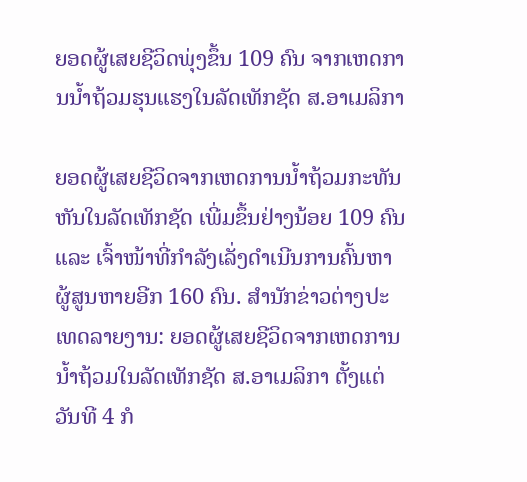ຍອດຜູ້ເສຍຊີວິດພຸ່ງຂຶ້ນ 109 ຄົນ ຈາກເຫດການນ້ຳຖ້ວມຮຸນແຮງໃນລັດເທັກຊັດ ສ.ອາເມລິກາ

ຍອດຜູ້ເສຍຊີວິດຈາກເຫດການນ້ຳຖ້ວມກະທັນຫັນໃນລັດເທັກຊັດ ເພີ່ມຂຶ້ນຢ່າງນ້ອຍ 109 ຄົນ ແລະ ເຈົ້າໜ້າທີ່ກຳລັງເລັ່ງດຳເນີນການຄົ້ນຫາຜູ້ສູນຫາຍອີກ 160 ຄົນ. ສຳນັກຂ່າວຕ່າງປະເທດລາຍງານ: ຍອດຜູ້ເສຍຊີວິດຈາກເຫດການນ້ຳຖ້ວມໃນລັດເທັກຊັດ ສ.ອາເມລິກາ ຕັ້ງແຕ່ວັນທີ 4 ກໍ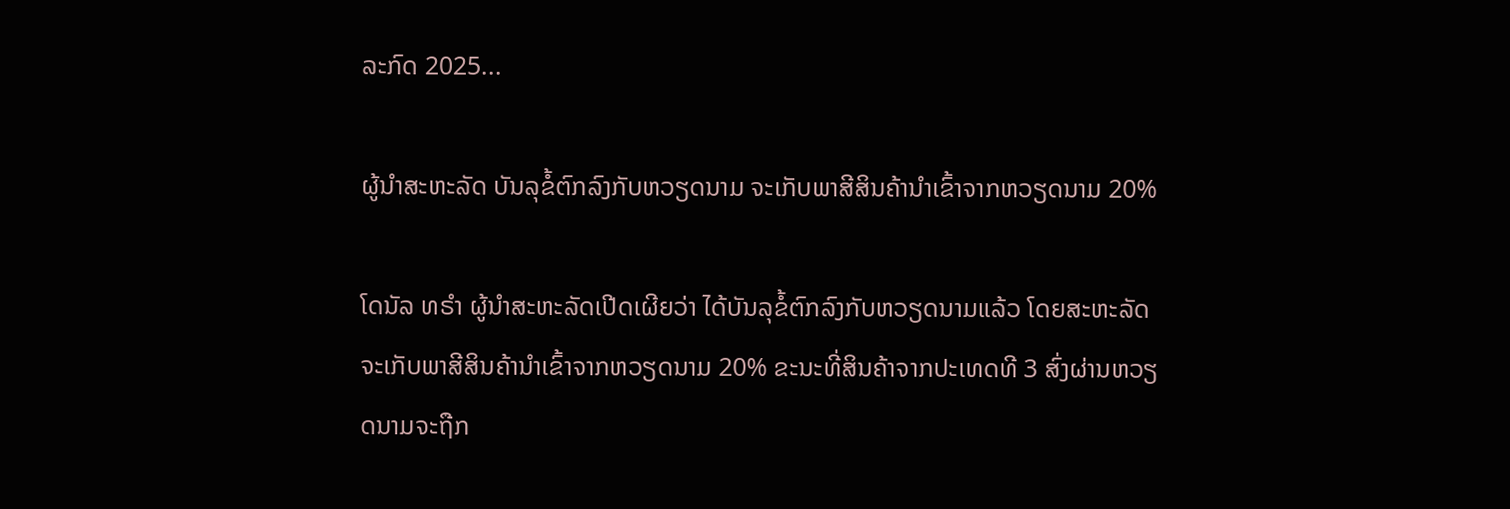ລະກົດ 2025...

ຜູ້ນຳສະຫະລັດ ບັນລຸຂໍ້ຕົກລົງກັບຫວຽດນາມ ຈະເກັບພາສີສິນຄ້ານຳເຂົ້າຈາກຫວຽດນາມ 20%

ໂດນັລ ທຣຳ ຜູ້ນຳສະຫະລັດເປີດເຜີຍວ່າ ໄດ້ບັນລຸຂໍ້ຕົກລົງກັບຫວຽດນາມແລ້ວ ໂດຍສະຫະລັດຈະເກັບພາສີສິນຄ້ານຳເຂົ້າຈາກຫວຽດນາມ 20% ຂະນະທີ່ສິນຄ້າຈາກປະເທດທີ 3 ສົ່ງຜ່ານຫວຽດນາມຈະຖືກ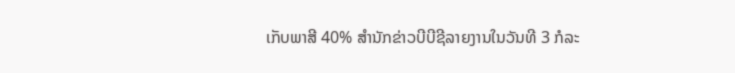ເກັບພາສີ 40% ສຳນັກຂ່າວບີບີຊີລາຍງານໃນວັນທີ 3 ກໍລະ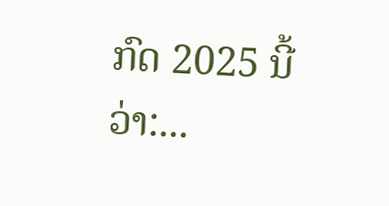ກົດ 2025 ນີ້ວ່າ:...